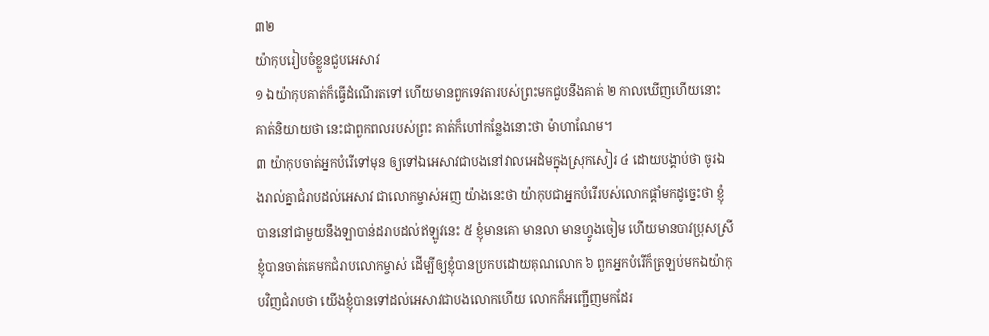៣២
យ៉ាកុបរៀបចំខ្លួនជួបអេសាវ
១ ឯយ៉ាកុបគាត់ក៏ធ្វើដំណើរតទៅ ហើយមានពួកទេវតារបស់ព្រះមកជួបនឹងគាត់ ២ កាលឃើញហើយនោះគាត់និយាយថា នេះជាពួកពលរបស់ព្រះ គាត់ក៏ហៅកន្លែងនោះថា ម៉ាហាណែម។
៣ យ៉ាកុបចាត់អ្នកបំរើទៅមុន ឲ្យទៅឯអេសាវជាបងនៅវាលអេដំមក្នុងស្រុកសៀរ ៤ ដោយបង្គាប់ថា ចូរឯងរាល់គ្នាជំរាបដល់អេសាវ ជាលោកម្ចាស់អញ យ៉ាងនេះថា យ៉ាកុបជាអ្នកបំរើរបស់លោកផ្តាំមកដូច្នេះថា ខ្ញុំបាននៅជាមួយនឹងឡាបាន់ដរាបដល់ឥឡូវនេះ ៥ ខ្ញុំមានគោ មានលា មានហ្វូងចៀម ហើយមានបាវប្រុសស្រី ខ្ញុំបានចាត់គេមកជំរាបលោកម្ចាស់ ដើម្បីឲ្យខ្ញុំបានប្រកបដោយគុណលោក ៦ ពួកអ្នកបំរើក៏ត្រឡប់មកឯយ៉ាកុបវិញជំរាបថា យើងខ្ញុំបានទៅដល់អេសាវជាបងលោកហើយ លោកក៏អញ្ជើញមកដែរ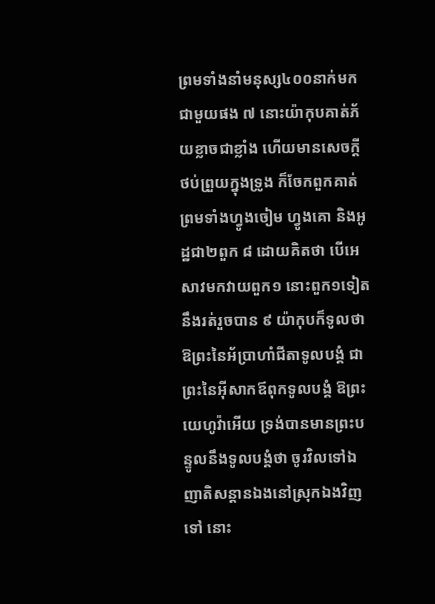ព្រមទាំងនាំមនុស្ស៤០០នាក់មកជាមួយផង ៧ នោះយ៉ាកុបគាត់ភ័យខ្លាចជាខ្លាំង ហើយមានសេចក្តីថប់ព្រួយក្នុងទ្រូង ក៏ចែកពួកគាត់ ព្រមទាំងហ្វូងចៀម ហ្វូងគោ និងអូដ្ឋជា២ពួក ៨ ដោយគិតថា បើអេសាវមកវាយពួក១ នោះពួក១ទៀតនឹងរត់រួចបាន ៩ យ៉ាកុបក៏ទូលថា ឱព្រះនៃអ័ប្រាហាំជីតាទូលបង្គំ ជាព្រះនៃអ៊ីសាកឪពុកទូលបង្គំ ឱព្រះយេហូវ៉ាអើយ ទ្រង់បានមានព្រះបន្ទូលនឹងទូលបង្គំថា ចូរវិលទៅឯញាតិសន្តានឯងនៅស្រុកឯងវិញទៅ នោះ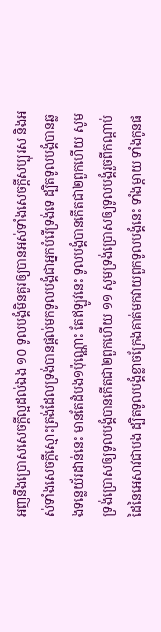អញនឹងប្រោសសេចក្តីល្អដល់ឯង ១០ ទូលបង្គំមិនគួរឲ្យបានអស់ទាំងសេចក្តីសប្បុរស និងអស់ទាំងសេចក្តីស្មោះត្រង់ដែលទ្រង់បានផ្តល់មកទូលបង្គំជាអ្នកបំរើទ្រង់ទេ ដ្បិតទូលបង្គំបានឆ្លងទន្លេយ័រដាន់នេះ មានតែដំបង១ប៉ុណ្ណោះ តែឥឡូវនេះ ទូលបង្គំបានកើតជា២ពួកហើយ សូមទ្រង់ប្រោសឲ្យទូលបង្គំបានកើតជា២ពួកហើយ ១១ សូមទ្រង់ប្រោសឲ្យទូលបង្គំរួចពីកណ្តាប់ដៃនៃអេសាវជាបង ដ្បិតទូលបង្គំខ្លាចក្រែងគាត់មកវាយពួកទូលបង្គំនេះ ទាំងម្តាយ ទាំងកូនផ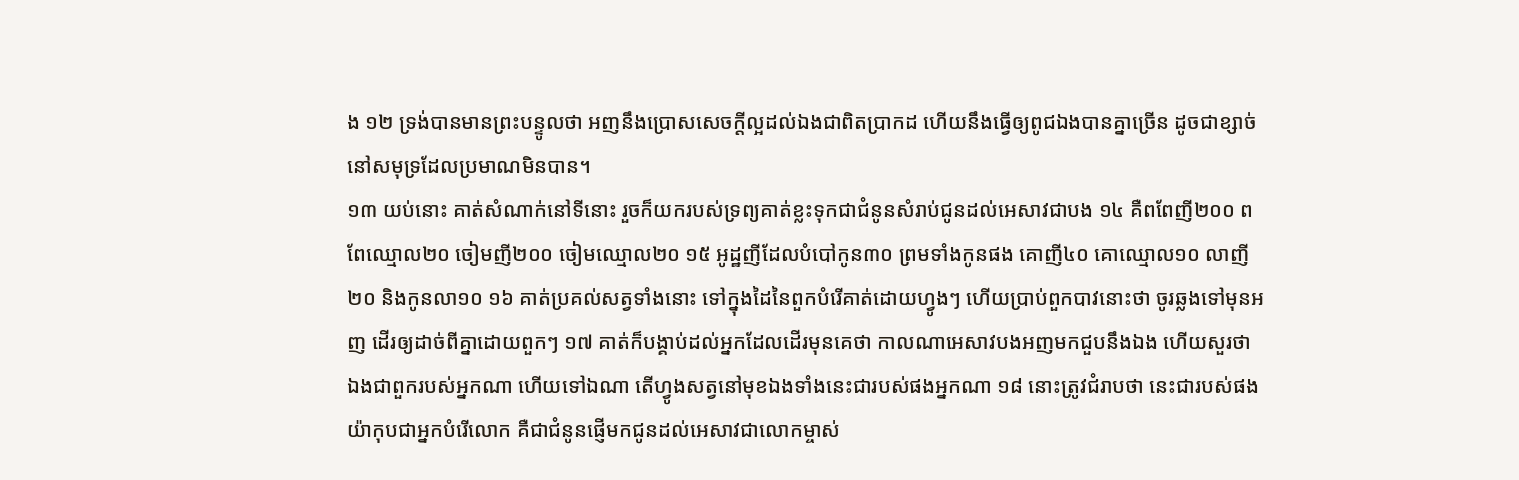ង ១២ ទ្រង់បានមានព្រះបន្ទូលថា អញនឹងប្រោសសេចក្តីល្អដល់ឯងជាពិតប្រាកដ ហើយនឹងធ្វើឲ្យពូជឯងបានគ្នាច្រើន ដូចជាខ្សាច់នៅសមុទ្រដែលប្រមាណមិនបាន។
១៣ យប់នោះ គាត់សំណាក់នៅទីនោះ រួចក៏យករបស់ទ្រព្យគាត់ខ្លះទុកជាជំនូនសំរាប់ជូនដល់អេសាវជាបង ១៤ គឺពពែញី២០០ ពពែឈ្មោល២០ ចៀមញី២០០ ចៀមឈ្មោល២០ ១៥ អូដ្ឋញីដែលបំបៅកូន៣០ ព្រមទាំងកូនផង គោញី៤០ គោឈ្មោល១០ លាញី២០ និងកូនលា១០ ១៦ គាត់ប្រគល់សត្វទាំងនោះ ទៅក្នុងដៃនៃពួកបំរើគាត់ដោយហ្វូងៗ ហើយប្រាប់ពួកបាវនោះថា ចូរឆ្លងទៅមុនអញ ដើរឲ្យដាច់ពីគ្នាដោយពួកៗ ១៧ គាត់ក៏បង្គាប់ដល់អ្នកដែលដើរមុនគេថា កាលណាអេសាវបងអញមកជួបនឹងឯង ហើយសួរថា ឯងជាពួករបស់អ្នកណា ហើយទៅឯណា តើហ្វូងសត្វនៅមុខឯងទាំងនេះជារបស់ផងអ្នកណា ១៨ នោះត្រូវជំរាបថា នេះជារបស់ផងយ៉ាកុបជាអ្នកបំរើលោក គឺជាជំនូនផ្ញើមកជូនដល់អេសាវជាលោកម្ចាស់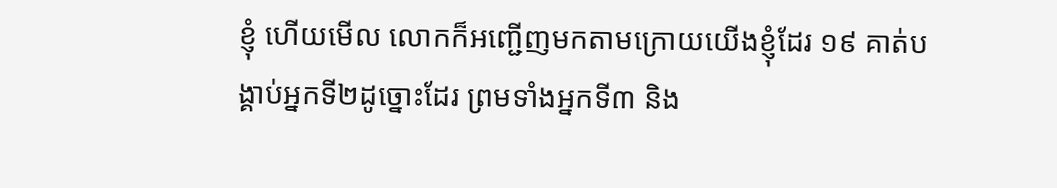ខ្ញុំ ហើយមើល លោកក៏អញ្ជើញមកតាមក្រោយយើងខ្ញុំដែរ ១៩ គាត់បង្គាប់អ្នកទី២ដូច្នោះដែរ ព្រមទាំងអ្នកទី៣ និង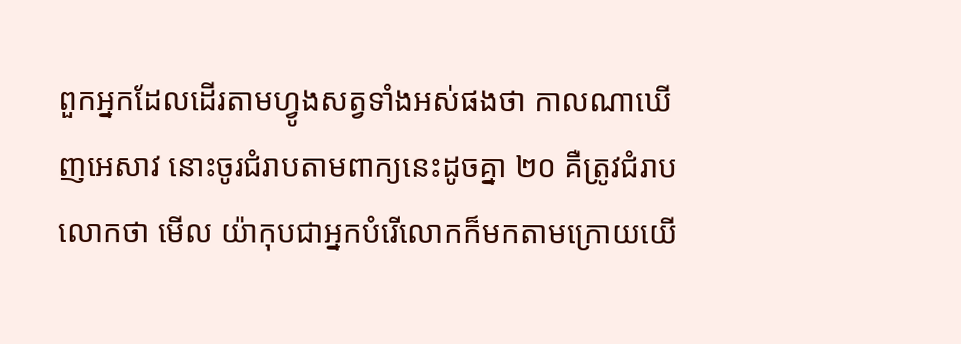ពួកអ្នកដែលដើរតាមហ្វូងសត្វទាំងអស់ផងថា កាលណាឃើញអេសាវ នោះចូរជំរាបតាមពាក្យនេះដូចគ្នា ២០ គឺត្រូវជំរាបលោកថា មើល យ៉ាកុបជាអ្នកបំរើលោកក៏មកតាមក្រោយយើ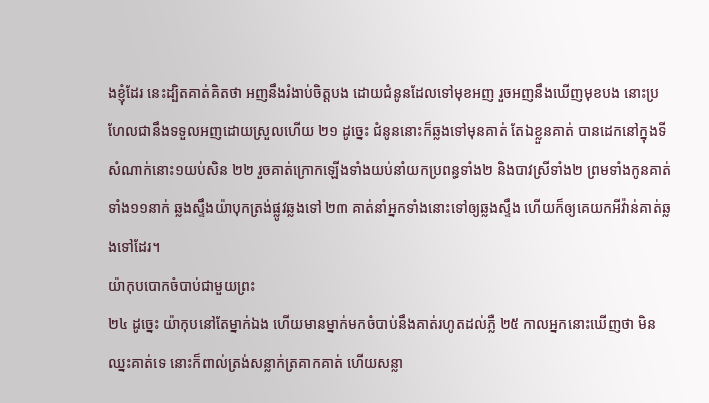ងខ្ញុំដែរ នេះដ្បិតគាត់គិតថា អញនឹងរំងាប់ចិត្តបង ដោយជំនូនដែលទៅមុខអញ រួចអញនឹងឃើញមុខបង នោះប្រហែលជានឹងទទួលអញដោយស្រួលហើយ ២១ ដូច្នេះ ជំនូននោះក៏ឆ្លងទៅមុនគាត់ តែឯខ្លួនគាត់ បានដេកនៅក្នុងទីសំណាក់នោះ១យប់សិន ២២ រួចគាត់ក្រោកឡើងទាំងយប់នាំយកប្រពន្ធទាំង២ និងបាវស្រីទាំង២ ព្រមទាំងកូនគាត់ទាំង១១នាក់ ឆ្លងស្ទឹងយ៉ាបុកត្រង់ផ្លូវឆ្លងទៅ ២៣ គាត់នាំអ្នកទាំងនោះទៅឲ្យឆ្លងស្ទឹង ហើយក៏ឲ្យគេយកអីវ៉ាន់គាត់ឆ្លងទៅដែរ។
យ៉ាកុបបោកចំបាប់ជាមួយព្រះ
២៤ ដូច្នេះ យ៉ាកុបនៅតែម្នាក់ឯង ហើយមានម្នាក់មកចំបាប់នឹងគាត់រហូតដល់ភ្លឺ ២៥ កាលអ្នកនោះឃើញថា មិនឈ្នះគាត់ទេ នោះក៏ពាល់ត្រង់សន្លាក់ត្រគាកគាត់ ហើយសន្លា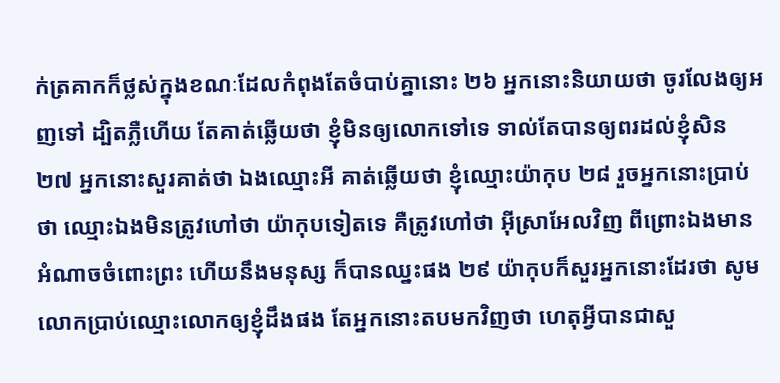ក់ត្រគាកក៏ថ្លស់ក្នុងខណៈដែលកំពុងតែចំបាប់គ្នានោះ ២៦ អ្នកនោះនិយាយថា ចូរលែងឲ្យអញទៅ ដ្បិតភ្លឺហើយ តែគាត់ឆ្លើយថា ខ្ញុំមិនឲ្យលោកទៅទេ ទាល់តែបានឲ្យពរដល់ខ្ញុំសិន ២៧ អ្នកនោះសួរគាត់ថា ឯងឈ្មោះអី គាត់ឆ្លើយថា ខ្ញុំឈ្មោះយ៉ាកុប ២៨ រួចអ្នកនោះប្រាប់ថា ឈ្មោះឯងមិនត្រូវហៅថា យ៉ាកុបទៀតទេ គឺត្រូវហៅថា អ៊ីស្រាអែលវិញ ពីព្រោះឯងមានអំណាចចំពោះព្រះ ហើយនឹងមនុស្ស ក៏បានឈ្នះផង ២៩ យ៉ាកុបក៏សួរអ្នកនោះដែរថា សូមលោកប្រាប់ឈ្មោះលោកឲ្យខ្ញុំដឹងផង តែអ្នកនោះតបមកវិញថា ហេតុអ្វីបានជាសួ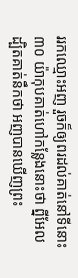ររកឈ្មោះអញ រួចក៏ឲ្យពរដល់គាត់នៅទីនោះ ៣០ យ៉ាកុបគាត់ហៅកន្លែងនោះថា ព្នីអែល ដ្បិតគាត់នឹកថា អញបានឃើញព្រះ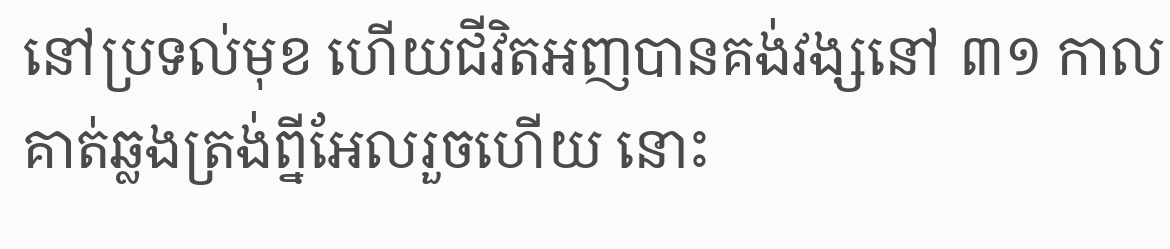នៅប្រទល់មុខ ហើយជីវិតអញបានគង់វង្សនៅ ៣១ កាលគាត់ឆ្លងត្រង់ព្នីអែលរួចហើយ នោះ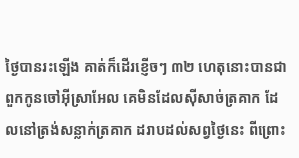ថ្ងៃបានរះឡើង គាត់ក៏ដើរខ្ញើចៗ ៣២ ហេតុនោះបានជាពួកកូនចៅអ៊ីស្រាអែល គេមិនដែលស៊ីសាច់ត្រគាក ដែលនៅត្រង់សន្លាក់ត្រគាក ដរាបដល់សព្វថ្ងៃនេះ ពីព្រោះ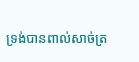ទ្រង់បានពាល់សាច់ត្រ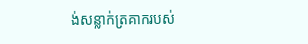ង់សន្លាក់ត្រគាករបស់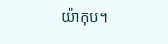យ៉ាកុប។